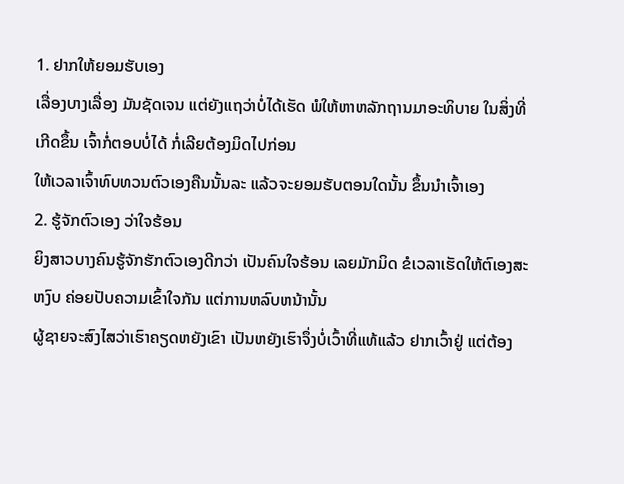1. ຢາກໃຫ້ຍອມຮັບເອງ
ເລື່ອງບາງເລື່ອງ ມັນຊັດເຈນ ແຕ່ຍັງແຖວ່າບໍ່ໄດ້ເຮັດ ພໍໃຫ້ຫາຫລັກຖານມາອະທິບາຍ ໃນສິ່ງທີ່ເກີດຂຶ້ນ ເຈົ້າກໍ່ຕອບບໍ່ໄດ້ ກໍ່ເລີຍຕ້ອງມິດໄປກ່ອນ
ໃຫ້ເວລາເຈົ້າທົບທວນຕົວເອງຄືນນັ້ນລະ ແລ້ວຈະຍອມຮັບຕອນໃດນັ້ນ ຂຶ້ນນຳເຈົ້າເອງ
2. ຮູ້ຈັກຕົວເອງ ວ່າໃຈຮ້ອນ
ຍິງສາວບາງຄົນຮູ້ຈັກຮັກຕົວເອງດີກວ່າ ເປັນຄົນໃຈຮ້ອນ ເລຍມັກມິດ ຂໍເວລາເຮັດໃຫ້ຕົເອງສະຫງົບ ຄ່ອຍປັບຄວາມເຂົ້າໃຈກັນ ແຕ່ການຫລົບຫນ້ານັ້ນ
ຜູ້ຊາຍຈະສົງໄສວ່າເຮົາຄຽດຫຍັງເຂົາ ເປັນຫຍັງເຮົາຈຶ່ງບໍ່ເວົ້າທີ່ແທ້ແລ້ວ ຢາກເວົ້າຢູ່ ແຕ່ຕ້ອງ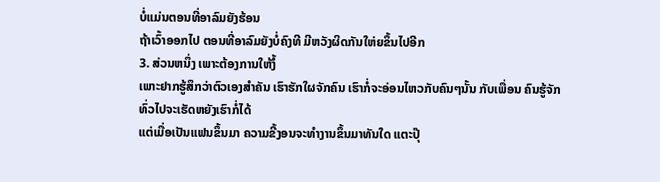ບໍ່ແມ່ນຕອນທີ່ອາລົມຍັງຮ້ອນ
ຖ້າເວົ້າອອກໄປ ຕອນທີ່ອາລົມຍັງບໍ່ຄົງທີ ມີຫວັງຜິດກັນໃຫ່ຍຂຶ້ນໄປອີກ
3. ສ່ວນຫນຶ່ງ ເພາະຕ້ອງການໃຫ້ງໍ້
ເພາະຢາກຮູ້ສຶກວ່າຕົວເອງສຳຄັນ ເຮົາຮັກໃຜຈັກຄົນ ເຮົາກໍ່ຈະອ່ອນໄຫວກັບຄົນໆນັ້ນ ກັບເພື່ອນ ຄົນຮູ້ຈັກ ທົ່ວໄປຈະເຮັດຫຍັງເຮົາກໍ່ໄດ້
ແຕ່ເມື່ອເປັນແຟນຂຶ້ນມາ ຄວາມຂີ້ງອນຈະທຳງານຂຶ້ນມາທັນໃດ ແຕະປຸ໊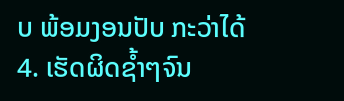ບ ພ້ອມງອນປັບ ກະວ່າໄດ້
4. ເຮັດຜິດຊ້ຳໆຈົນ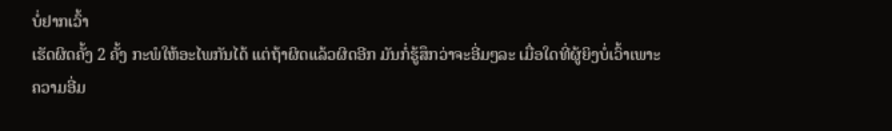ບໍ່ຢາກເວົ້າ
ເຮັດຜິດຄັ້ງ 2 ຄັ້ງ ກະພໍໃຫ້ອະໄພກັນໄດ້ ແຕ່ຖ້າຜິດແລ້ວຜິດອີກ ມັນກໍ່ຮູ້ສຶກວ່າຈະອີ່ມໆລະ ເມື່ອໃດທີ່ຜູ້ຍິງບໍ່ເວົ້າເພາະຄວາມອີ່ມ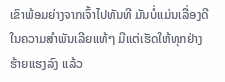ເຂົາພ້ອມຍ່າງຈາກເຈົ້າໄປທັນທີ ມັນບໍ່ແມ່ນເລື່ອງດີໃນຄວາມສຳພັນເລີຍແທ້ໆ ມີແຕ່ເຮັດໃຫ້ທຸກຢ່າງຮ້າຍແຮງລົງ ແລ້ວ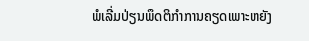ພໍເລີ່ມປ່ຽນພຶດຕິກຳການຄຽດເພາະຫຍັງ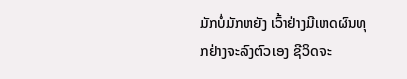ມັກບໍ່ມັກຫຍັງ ເວົ້າຢ່າງມີເຫດຜົນທຸກຢ່າງຈະລົງຕົວເອງ ຊີວິດຈະ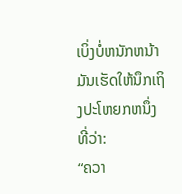ເບິ່ງບໍ່ຫນັກຫນ້າມັນເຮັດໃຫ້ນຶກເຖິງປະໂຫຍກຫນຶ່ງທີ່ວ່າ:
“ຄວາ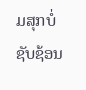ມສຸກບໍ່ຊັບຊ້ອນ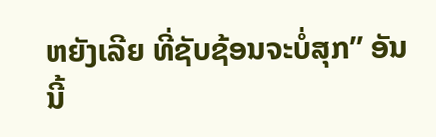ຫຍັງເລີຍ ທີ່ຊັບຊ້ອນຈະບໍ່ສຸກ” ອັນນີ້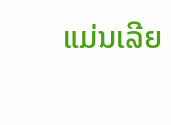ແມ່ນເລີຍ